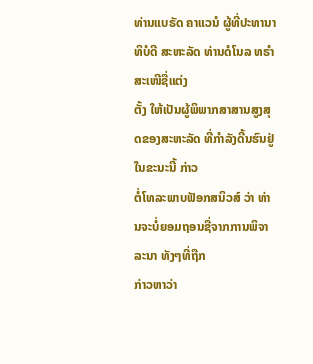ທ່ານແບຣັດ ຄາແວນໍ ຜູ້ທີ່ປະທານາທິບໍດີ ສະຫະລັດ ທ່ານດໍໂນລ ທຣຳ ສະເໜີຊື່ແຕ່ງ
ຕັ້ງ ໃຫ້ເປັນຜູ້ພິພາກສາສານສູງສຸດຂອງສະຫະລັດ ທີ່ກຳລັງດີ້ນຮົນຢູ່ໃນຂະນະນີ້ ກ່າວ
ຕໍ່ໂທລະພາບຟັອກສນິວສ໌ ວ່າ ທ່ານຈະບໍ່ຍອມຖອນຊື່ຈາກການພິຈາລະນາ ທັງໆທີ່ຖືກ
ກ່າວຫາວ່າ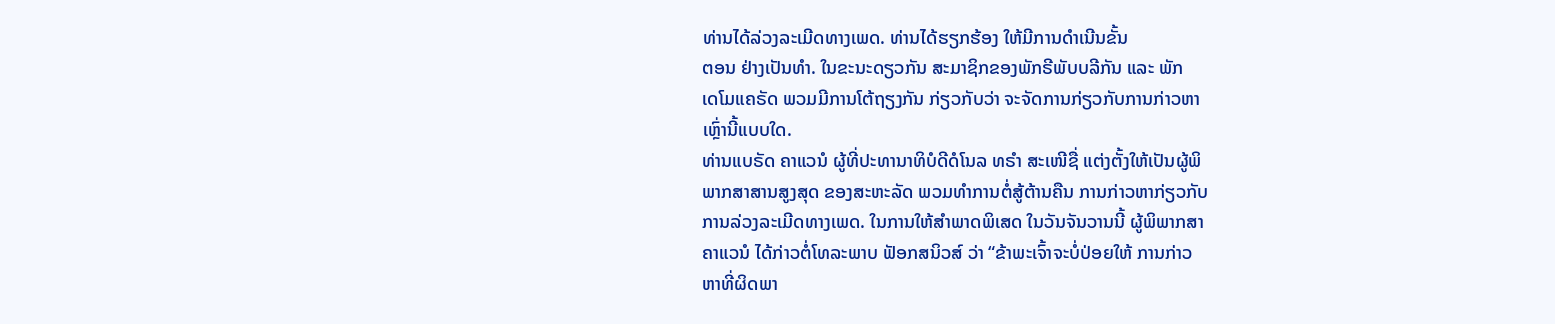ທ່ານໄດ້ລ່ວງລະເມີດທາງເພດ. ທ່ານໄດ້ຮຽກຮ້ອງ ໃຫ້ມີການດຳເນີນຂັ້ນ
ຕອນ ຢ່າງເປັນທຳ. ໃນຂະນະດຽວກັນ ສະມາຊິກຂອງພັກຣີພັບບລີກັນ ແລະ ພັກ
ເດໂມແຄຣັດ ພວມມີການໂຕ້ຖຽງກັນ ກ່ຽວກັບວ່າ ຈະຈັດການກ່ຽວກັບການກ່າວຫາ
ເຫຼົ່ານີ້ແບບໃດ.
ທ່ານແບຣັດ ຄາແວນໍ ຜູ້ທີ່ປະທານາທິບໍດີດໍໂນລ ທຣຳ ສະເໜີຊື່ ແຕ່ງຕັ້ງໃຫ້ເປັນຜູ້ພິ
ພາກສາສານສູງສຸດ ຂອງສະຫະລັດ ພວມທຳການຕໍ່ສູ້ຕ້ານຄືນ ການກ່າວຫາກ່ຽວກັບ
ການລ່ວງລະເມີດທາງເພດ. ໃນການໃຫ້ສຳພາດພິເສດ ໃນວັນຈັນວານນີ້ ຜູ້ພິພາກສາ
ຄາແວນໍ ໄດ້ກ່າວຕໍ່ໂທລະພາບ ຟັອກສນິວສ໌ ວ່າ “ຂ້າພະເຈົ້າຈະບໍ່ປ່ອຍໃຫ້ ການກ່າວ
ຫາທີ່ຜິດພາ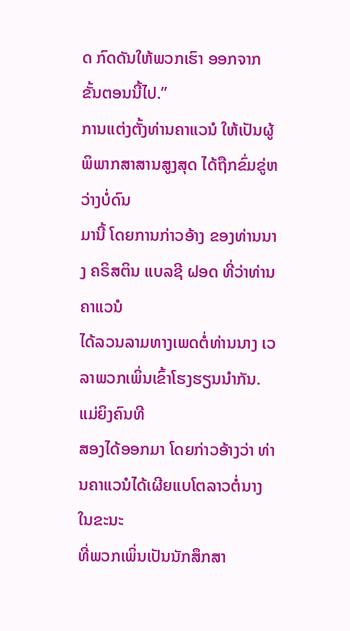ດ ກົດດັນໃຫ້ພວກເຮົາ ອອກຈາກຂັ້ນຕອນນີ້ໄປ.”
ການແຕ່ງຕັ້ງທ່ານຄາແວນໍ ໃຫ້ເປັນຜູ້ພິພາກສາສານສູງສຸດ ໄດ້ຖືກຂົ່ມຂູ່ຫວ່າງບໍ່ດົນ
ມານີ້ ໂດຍການກ່າວອ້າງ ຂອງທ່ານນາງ ຄຣິສຕິນ ແບລຊີ ຝອດ ທີ່ວ່າທ່ານຄາແວນໍ
ໄດ້ລວນລາມທາງເພດຕໍ່ທ່ານນາງ ເວລາພວກເພິ່ນເຂົ້າໂຮງຮຽນນຳກັນ. ແມ່ຍິງຄົນທີ
ສອງໄດ້ອອກມາ ໂດຍກ່າວອ້າງວ່າ ທ່ານຄາແວນໍໄດ້ເຜີຍແບໂຕລາວຕໍ່ນາງ ໃນຂະນະ
ທີ່ພວກເພິ່ນເປັນນັກສຶກສາ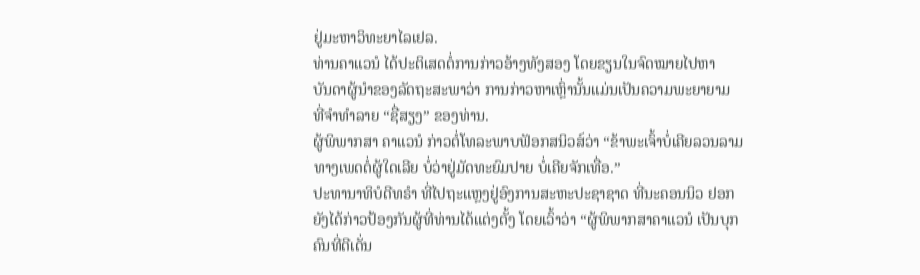ຢູ່ມະຫາວິທະຍາໄລເຢລ.
ທ່ານຄາແວນໍ ໄດ້ປະຕິເສດຕໍ່ການກ່າວອ້າງທັງສອງ ໂດຍຂຽນໃນຈົດໝາຍໄປຫາ
ບັນດາຜູ້ນຳຂອງລັດຖະສະພາວ່າ ການກ່າວຫາເຫຼົ່ານັ້ນແມ່ນເປັນຄວາມພະຍາຍາມ
ທີ່ຈຳທຳລາຍ “ຊື່ສຽງ” ຂອງທ່ານ.
ຜູ້ພິພາກສາ ຄາແວນໍ ກ່າວຕໍ່ໂທລະພາບຟັອກສນິວສ໌ວ່າ “ຂ້າພະເຈົ້າບໍ່ເຄີຍລວນລາມ
ທາງເພດຕໍ່ຜູ້ໃດເລີຍ ບໍ່ວ່າຢູ່ມັດທະຍົມປາຍ ບໍ່ເຄີຍຈັກເທື່ອ.”
ປະທານາທິບໍດີທຣຳ ທີ່ໄປຖະແຫຼງຢູ່ອົງການສະຫະປະຊາຊາດ ທີ່ນະຄອນນິວ ຢອກ
ຍັງໄດ້ກ່າວປ້ອງກັນຜູ້ທີ່ທ່ານໄດ້ແຕ່ງຕັ້ງ ໂດຍເວົ້າວ່າ “ຜູ້ພິພາກສາຄາແວນໍ ເປັນບຸກ
ຄົນທີ່ດີເດັ່ນ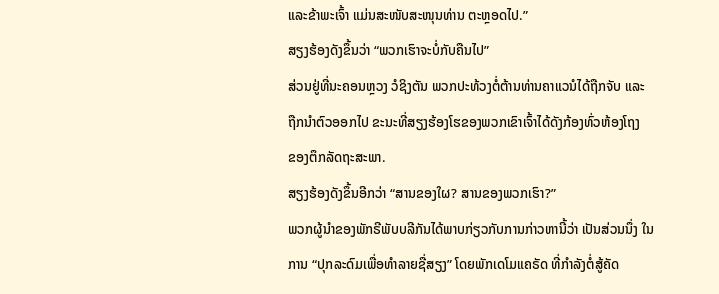ແລະຂ້າພະເຈົ້າ ແມ່ນສະໜັບສະໜຸນທ່ານ ຕະຫຼອດໄປ.”
ສຽງຮ້ອງດັງຂຶ້ນວ່າ “ພວກເຮົາຈະບໍ່ກັບຄືນໄປ”
ສ່ວນຢູ່ທີ່ນະຄອນຫຼວງ ວໍຊິງຕັນ ພວກປະທ້ວງຕໍ່ຕ້ານທ່ານຄາແວນໍໄດ້ຖືກຈັບ ແລະ
ຖືກນຳຕົວອອກໄປ ຂະນະທີ່ສຽງຮ້ອງໂຮຂອງພວກເຂົາເຈົ້າໄດ້ດັງກ້ອງທົ່ວຫ້ອງໂຖງ
ຂອງຕຶກລັດຖະສະພາ.
ສຽງຮ້ອງດັງຂຶ້ນອີກວ່າ “ສານຂອງໃຜ? ສານຂອງພວກເຮົາ?”
ພວກຜູ້ນຳຂອງພັກຣີພັບບລີກັນໄດ້ພາບກ່ຽວກັບການກ່າວຫານີ້ວ່າ ເປັນສ່ວນນຶ່ງ ໃນ
ການ “ປຸກລະດົມເພື່ອທຳລາຍຊື່ສຽງ” ໂດຍພັກເດໂມແຄຣັດ ທີ່ກຳລັງຕໍ່ສູ້ຄັດ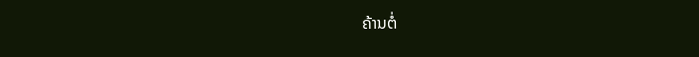ຄ້ານຕໍ່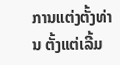ການແຕ່ງຕັ້ງທ່ານ ຕັ້ງແຕ່ເລີ້ມ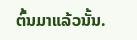ຕົ້ນມາແລ້ວນັ້ນ.